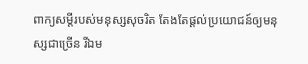ពាក្យសម្ដីរបស់មនុស្សសុចរិត តែងតែផ្ដល់ប្រយោជន៍ឲ្យមនុស្សជាច្រើន រីឯម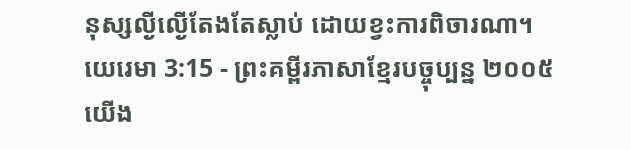នុស្សល្ងីល្ងើតែងតែស្លាប់ ដោយខ្វះការពិចារណា។
យេរេមា 3:15 - ព្រះគម្ពីរភាសាខ្មែរបច្ចុប្បន្ន ២០០៥ យើង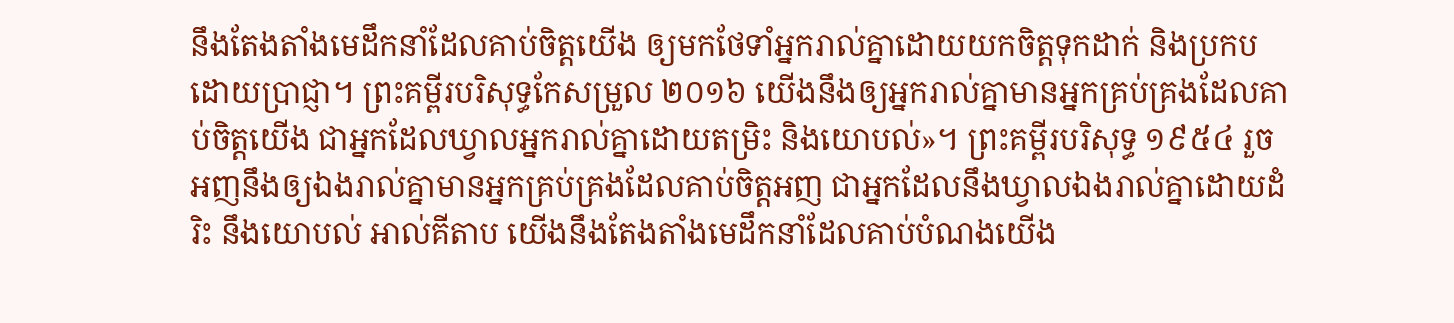នឹងតែងតាំងមេដឹកនាំដែលគាប់ចិត្តយើង ឲ្យមកថែទាំអ្នករាល់គ្នាដោយយកចិត្តទុកដាក់ និងប្រកបដោយប្រាជ្ញា។ ព្រះគម្ពីរបរិសុទ្ធកែសម្រួល ២០១៦ យើងនឹងឲ្យអ្នករាល់គ្នាមានអ្នកគ្រប់គ្រងដែលគាប់ចិត្តយើង ជាអ្នកដែលឃ្វាលអ្នករាល់គ្នាដោយតម្រិះ និងយោបល់»។ ព្រះគម្ពីរបរិសុទ្ធ ១៩៥៤ រួចអញនឹងឲ្យឯងរាល់គ្នាមានអ្នកគ្រប់គ្រងដែលគាប់ចិត្តអញ ជាអ្នកដែលនឹងឃ្វាលឯងរាល់គ្នាដោយដំរិះ នឹងយោបល់ អាល់គីតាប យើងនឹងតែងតាំងមេដឹកនាំដែលគាប់បំណងយើង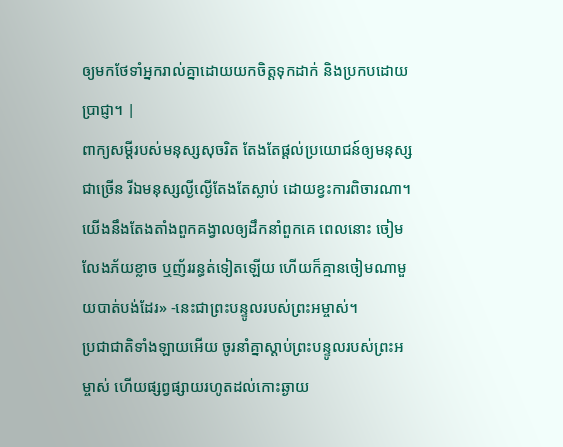ឲ្យមកថែទាំអ្នករាល់គ្នាដោយយកចិត្តទុកដាក់ និងប្រកបដោយប្រាជ្ញា។ |
ពាក្យសម្ដីរបស់មនុស្សសុចរិត តែងតែផ្ដល់ប្រយោជន៍ឲ្យមនុស្សជាច្រើន រីឯមនុស្សល្ងីល្ងើតែងតែស្លាប់ ដោយខ្វះការពិចារណា។
យើងនឹងតែងតាំងពួកគង្វាលឲ្យដឹកនាំពួកគេ ពេលនោះ ចៀមលែងភ័យខ្លាច ឬញ័ររន្ធត់ទៀតឡើយ ហើយក៏គ្មានចៀមណាមួយបាត់បង់ដែរ» -នេះជាព្រះបន្ទូលរបស់ព្រះអម្ចាស់។
ប្រជាជាតិទាំងឡាយអើយ ចូរនាំគ្នាស្ដាប់ព្រះបន្ទូលរបស់ព្រះអម្ចាស់ ហើយផ្សព្វផ្សាយរហូតដល់កោះឆ្ងាយ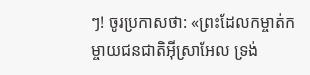ៗ! ចូរប្រកាសថា: «ព្រះដែលកម្ចាត់កម្ចាយជនជាតិអ៊ីស្រាអែល ទ្រង់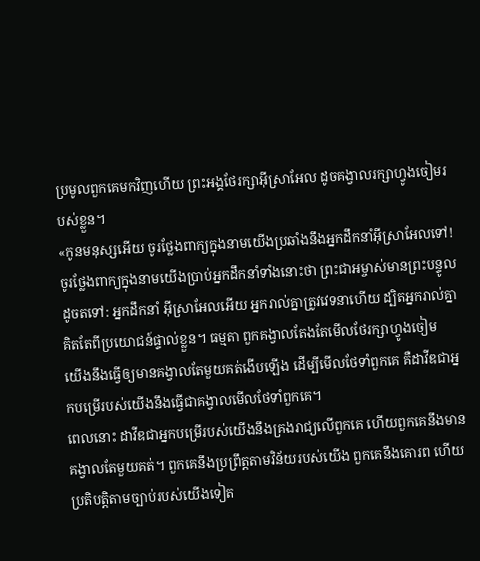ប្រមូលពួកគេមកវិញហើយ ព្រះអង្គថែរក្សាអ៊ីស្រាអែល ដូចគង្វាលរក្សាហ្វូងចៀមរបស់ខ្លួន។
«កូនមនុស្សអើយ ចូរថ្លែងពាក្យក្នុងនាមយើងប្រឆាំងនឹងអ្នកដឹកនាំអ៊ីស្រាអែលទៅ! ចូរថ្លែងពាក្យក្នុងនាមយើងប្រាប់អ្នកដឹកនាំទាំងនោះថា ព្រះជាអម្ចាស់មានព្រះបន្ទូលដូចតទៅ: អ្នកដឹកនាំ អ៊ីស្រាអែលអើយ អ្នករាល់គ្នាត្រូវវេទនាហើយ ដ្បិតអ្នករាល់គ្នាគិតតែពីប្រយោជន៍ផ្ទាល់ខ្លួន។ ធម្មតា ពួកគង្វាលតែងតែមើលថែរក្សាហ្វូងចៀម
យើងនឹងធ្វើឲ្យមានគង្វាលតែមួយគត់ងើបឡើង ដើម្បីមើលថែទាំពួកគេ គឺដាវីឌជាអ្នកបម្រើរបស់យើងនឹងធ្វើជាគង្វាលមើលថែទាំពួកគេ។
ពេលនោះ ដាវីឌជាអ្នកបម្រើរបស់យើងនឹងគ្រងរាជ្យលើពួកគេ ហើយពួកគេនឹងមានគង្វាលតែមួយគត់។ ពួកគេនឹងប្រព្រឹត្តតាមវិន័យរបស់យើង ពួកគេនឹងគោរព ហើយប្រតិបត្តិតាមច្បាប់របស់យើងទៀត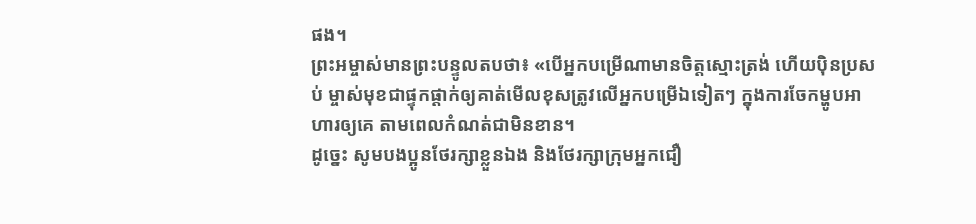ផង។
ព្រះអម្ចាស់មានព្រះបន្ទូលតបថា៖ «បើអ្នកបម្រើណាមានចិត្តស្មោះត្រង់ ហើយប៉ិនប្រសប់ ម្ចាស់មុខជាផ្ទុកផ្ដាក់ឲ្យគាត់មើលខុសត្រូវលើអ្នកបម្រើឯទៀតៗ ក្នុងការចែកម្ហូបអាហារឲ្យគេ តាមពេលកំណត់ជាមិនខាន។
ដូច្នេះ សូមបងប្អូនថែរក្សាខ្លួនឯង និងថែរក្សាក្រុមអ្នកជឿ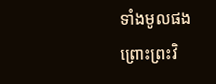ទាំងមូលផង ព្រោះព្រះវិ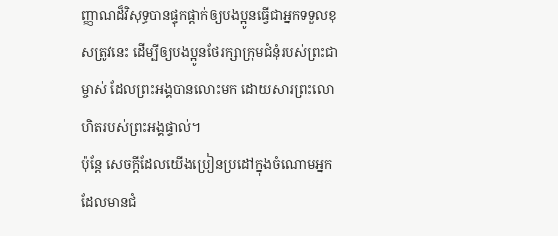ញ្ញាណដ៏វិសុទ្ធបានផ្ទុកផ្ដាក់ឲ្យបងប្អូនធ្វើជាអ្នកទទួលខុសត្រូវនេះ ដើម្បីឲ្យបងប្អូនថែរក្សាក្រុមជំនុំរបស់ព្រះជាម្ចាស់ ដែលព្រះអង្គបានលោះមក ដោយសារព្រះលោហិតរបស់ព្រះអង្គផ្ទាល់។
ប៉ុន្តែ សេចក្ដីដែលយើងប្រៀនប្រដៅក្នុងចំណោមអ្នកដែលមានជំ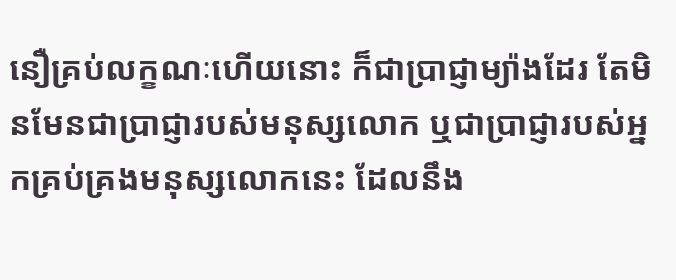នឿគ្រប់លក្ខណៈហើយនោះ ក៏ជាប្រាជ្ញាម្យ៉ាងដែរ តែមិនមែនជាប្រាជ្ញារបស់មនុស្សលោក ឬជាប្រាជ្ញារបស់អ្នកគ្រប់គ្រងមនុស្សលោកនេះ ដែលនឹង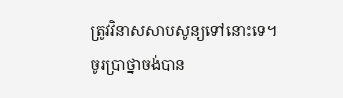ត្រូវវិនាសសាបសូន្យទៅនោះទេ។
ចូរប្រាថ្នាចង់បាន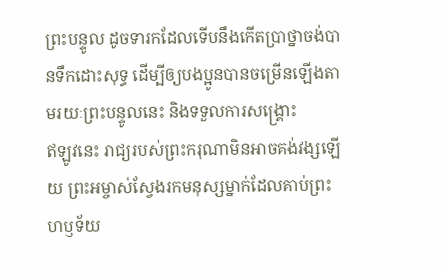ព្រះបន្ទូល ដូចទារកដែលទើបនឹងកើតប្រាថ្នាចង់បានទឹកដោះសុទ្ធ ដើម្បីឲ្យបងប្អូនបានចម្រើនឡើងតាមរយៈព្រះបន្ទូលនេះ និងទទួលការសង្គ្រោះ
ឥឡូវនេះ រាជ្យរបស់ព្រះករុណាមិនអាចគង់វង្សឡើយ ព្រះអម្ចាស់ស្វែងរកមនុស្សម្នាក់ដែលគាប់ព្រះហឫទ័យ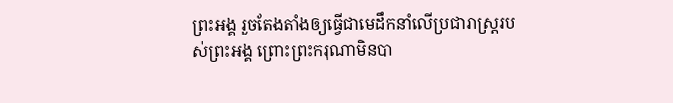ព្រះអង្គ រួចតែងតាំងឲ្យធ្វើជាមេដឹកនាំលើប្រជារាស្ត្ររបស់ព្រះអង្គ ព្រោះព្រះករុណាមិនបា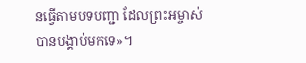នធ្វើតាមបទបញ្ជា ដែលព្រះអម្ចាស់បានបង្គាប់មកទេ»។